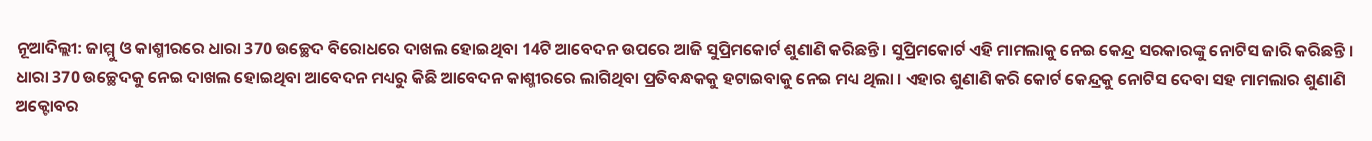ନୂଆଦିଲ୍ଲୀ: ଜାମ୍ମୁ ଓ କାଶ୍ମୀରରେ ଧାରା 370 ଉଚ୍ଛେଦ ବିରୋଧରେ ଦାଖଲ ହୋଇଥିବା 14ଟି ଆବେଦନ ଉପରେ ଆଜି ସୁପ୍ରିମକୋର୍ଟ ଶୁଣାଣି କରିଛନ୍ତି । ସୁପ୍ରିମକୋର୍ଟ ଏହି ମାମଲାକୁ ନେଇ କେନ୍ଦ୍ର ସରକାରଙ୍କୁ ନୋଟିସ ଜାରି କରିଛନ୍ତି ।
ଧାରା 370 ଉଚ୍ଛେଦକୁ ନେଇ ଦାଖଲ ହୋଇଥିବା ଆବେଦନ ମଧ୍ୟରୁ କିଛି ଆବେଦନ କାଶ୍ମୀରରେ ଲାଗିଥିବା ପ୍ରତିବନ୍ଧକକୁ ହଟାଇବାକୁ ନେଇ ମଧ୍ୟ ଥିଲା । ଏହାର ଶୁଣାଣି କରି କୋର୍ଟ କେନ୍ଦ୍ରକୁ ନୋଟିସ ଦେବା ସହ ମାମଲାର ଶୁଣାଣି ଅକ୍ଟୋବର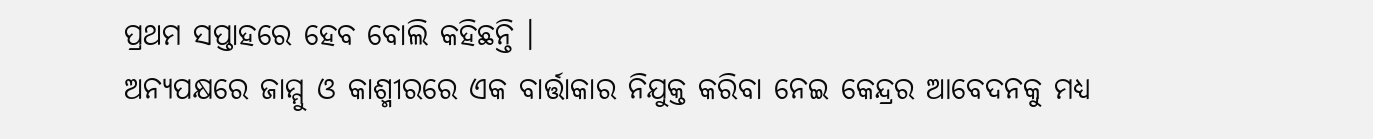ପ୍ରଥମ ସପ୍ତାହରେ ହେବ ବୋଲି କହିଛନ୍ତି ।
ଅନ୍ୟପକ୍ଷରେ ଜାମ୍ମୁ ଓ କାଶ୍ମୀରରେ ଏକ ବାର୍ତ୍ତାକାର ନିଯୁକ୍ତ କରିବା ନେଇ କେନ୍ଦ୍ରର ଆବେଦନକୁ ମଧ୍ୟ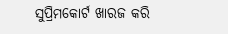ସୁପ୍ରିମକୋର୍ଟ ଖାରଜ କରି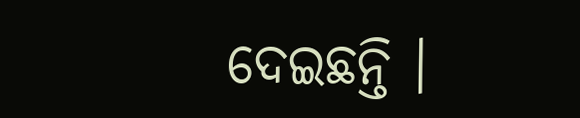ଦେଇଛନ୍ତି ।